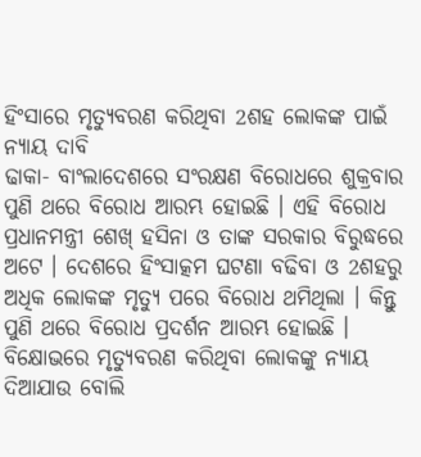ହିଂସାରେ ମୃତ୍ୟୁବରଣ କରିଥିବା 2ଶହ ଲୋକଙ୍କ ପାଇଁ ନ୍ୟାୟ ଦାବି
ଢାକା- ବାଂଲାଦେଶରେ ସଂରକ୍ଷଣ ବିରୋଧରେ ଶୁକ୍ରବାର ପୁଣି ଥରେ ବିରୋଧ ଆରମ୍ଭ ହୋଇଛି । ଏହି ବିରୋଧ ପ୍ରଧାନମନ୍ତ୍ରୀ ଶେଖ୍ ହସିନା ଓ ତାଙ୍କ ସରକାର ବିରୁଦ୍ଧରେ ଅଟେ । ଦେଶରେ ହିଂସାତ୍କମ ଘଟଣା ବଢିବା ଓ 2ଶହରୁ ଅଧିକ ଲୋକଙ୍କ ମୃତ୍ୟୁ ପରେ ବିରୋଧ ଥମିଥିଲା । କିନ୍ତୁ ପୁଣି ଥରେ ବିରୋଧ ପ୍ରଦର୍ଶନ ଆରମ୍ଭ ହୋଇଛି । ବିକ୍ଷୋଭରେ ମୃତ୍ୟୁବରଣ କରିଥିବା ଲୋକଙ୍କୁ ନ୍ୟାୟ ଦିଆଯାଉ ବୋଲି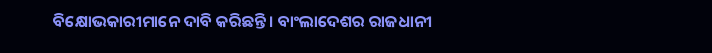ବିକ୍ଷୋଭକାରୀମାନେ ଦାବି କରିଛନ୍ତି । ବାଂଲାଦେଶର ରାଜଧାନୀ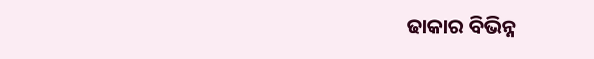ଢାକାର ବିଭିନ୍ନ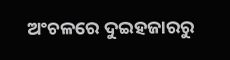ଅଂଚଳରେ ଦୁଇହଜାରରୁ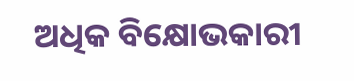ଅଧିକ ବିକ୍ଷୋଭକାରୀ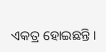ଏକତ୍ର ହୋଇଛନ୍ତି ।